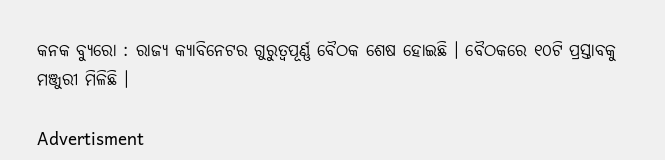କନକ ବ୍ୟୁରୋ : ରାଜ୍ୟ କ୍ୟାବିନେଟର ଗୁରୁତ୍ୱପୂର୍ଣ୍ଣ ବୈଠକ ଶେଷ ହୋଇଛି । ବୈଠକରେ ୧୦ଟି ପ୍ରସ୍ତାବକୁ ମଞ୍ଜୁରୀ ମିଳିଛି ।

Advertisment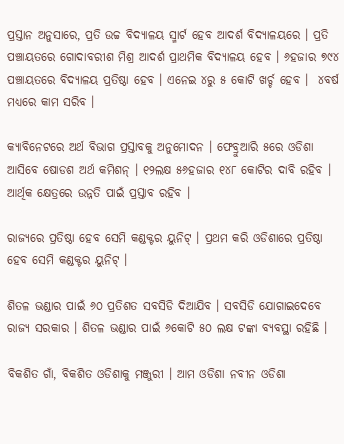ପ୍ରସ୍ତାନ ଅନୁସାରେ, ପ୍ରତି ଉଚ୍ଚ ବିଦ୍ୟାଳୟ ସ୍ମାର୍ଟ ହେବ ଆଦର୍ଶ ବିଦ୍ୟାଳୟରେ । ପ୍ରତି ପଞ୍ଚାୟତରେ ଗୋଦାବରୀଶ ମିଶ୍ର ଆଦର୍ଶ ପ୍ରାଥମିକ ବିଦ୍ୟାଳୟ ହେବ । ୬ହଜାର ୭୯୪ ପଞ୍ଚାୟତରେ ବିଦ୍ୟାଳୟ ପ୍ରତିଷ୍ଠା ହେବ । ଏନେଇ ୪ରୁ ୫ କୋଟି ଖର୍ଚ୍ଚ ହେବ ।  ୪ବର୍ଷ ମଧ୍ୟରେ କାମ ସରିବ ।

କ୍ୟାବିନେଟରେ ଅର୍ଥ ବିଭାଗ ପ୍ରସ୍ତାବକୁ ଅନୁମୋଦନ । ଫେବ୍ରୁଆରି ୫ରେ ଓଡିଶା ଆସିବେ ଷୋଡଶ ଅର୍ଥ କମିଶନ୍ । ୧୨ଲକ୍ଷ ୫୬ହଜାର ୧୪୮ କୋଟିର ଦାବି ରହିବ । ଆର୍ଥିକ କ୍ଷେତ୍ରରେ ଉନ୍ନତି ପାଇଁ ପ୍ରସ୍ତାବ ରହିବ ।

ରାଜ୍ୟରେ ପ୍ରତିଷ୍ଠା ହେବ ସେମି କଣ୍ଡକ୍ଟର ୟୁନିଟ୍ । ପ୍ରଥମ କରି ଓଡିଶାରେ ପ୍ରତିଷ୍ଠା ହେବ ସେମି କଣ୍ଡକ୍ଟର ୟୁନିଟ୍ ।

ଶିତଳ ଭଣ୍ଡାର ପାଇଁ ୬୦ ପ୍ରତିଶତ ସବସିଡି ଦିଆଯିବ । ସବସିଡି ଯୋଗାଇଦେବେ ରାଜ୍ୟ ସରକାର । ଶିତଳ ଭଣ୍ଡାର ପାଇଁ ୬କୋଟି ୫୦ ଲକ୍ଷ ଟଙ୍କା ବ୍ୟବସ୍ଥା ରହିଛି ।

ବିକଶିତ ଗାଁ, ବିକଶିତ ଓଡିଶାକୁ ମଞ୍ଜୁରୀ । ଆମ ଓଡିଶା ନବୀନ ଓଡିଶା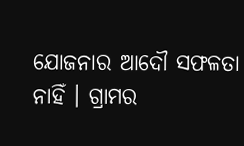ଯୋଜନାର ଆଦୌ ସଫଳତା ନାହିଁ । ଗ୍ରାମର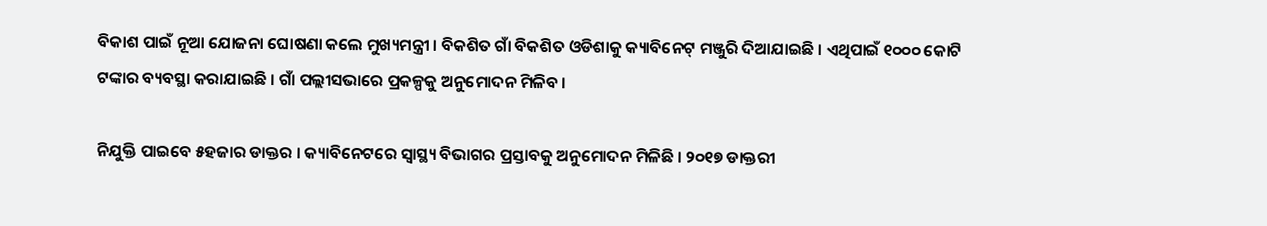ବିକାଶ ପାଇଁ ନୂଆ ଯୋଜନା ଘୋଷଣା କଲେ ମୁଖ୍ୟମନ୍ତ୍ରୀ । ବିକଶିତ ଗାଁ ବିକଶିତ ଓଡିଶାକୁ କ୍ୟାବିନେଟ୍ ମଞ୍ଜୁରି ଦିଆଯାଇଛି । ଏଥିପାଇଁ ୧୦୦୦ କୋଟି ଟଙ୍କାର ବ୍ୟବସ୍ଥା କରାଯାଇଛି । ଗାଁ ପଲ୍ଲୀସଭାରେ ପ୍ରକଳ୍ପକୁ ଅନୁମୋଦନ ମିଳିବ ।

ନିଯୁକ୍ତି ପାଇବେ ୫ହଜାର ଡାକ୍ତର । କ୍ୟାବିନେଟରେ ସ୍ୱାସ୍ଥ୍ୟ ବିଭାଗର ପ୍ରସ୍ତାବକୁ ଅନୁମୋଦନ ମିଳିଛି । ୨୦୧୭ ଡାକ୍ତରୀ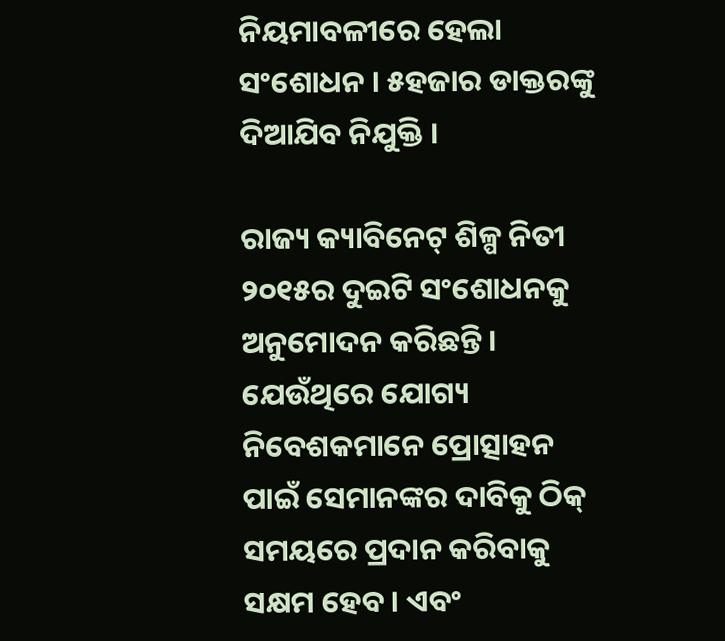ନିୟମାବଳୀରେ ହେଲା ସଂଶୋଧନ । ୫ହଜାର ଡାକ୍ତରଙ୍କୁ ଦିଆଯିବ ନିଯୁକ୍ତି ।

ରାଜ୍ୟ କ୍ୟାବିନେଟ୍ ଶିଳ୍ପ ନିତୀ ୨୦୧୫ର ଦୁଇଟି ସଂଶୋଧନକୁ ଅନୁମୋଦନ କରିଛନ୍ତି । ଯେଉଁଥିରେ ଯୋଗ୍ୟ ନିବେଶକମାନେ ପ୍ରୋତ୍ସାହନ ପାଇଁ ସେମାନଙ୍କର ଦାବିକୁ ଠିକ୍ ସମୟରେ ପ୍ରଦାନ କରିବାକୁ ସକ୍ଷମ ହେବ । ଏବଂ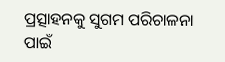ପ୍ରତ୍ସାହନକୁ ସୁଗମ ପରିଚାଳନା ପାଇଁ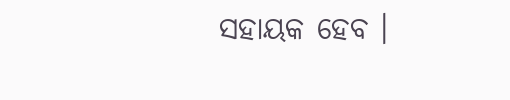ସହାୟକ ହେବ ।